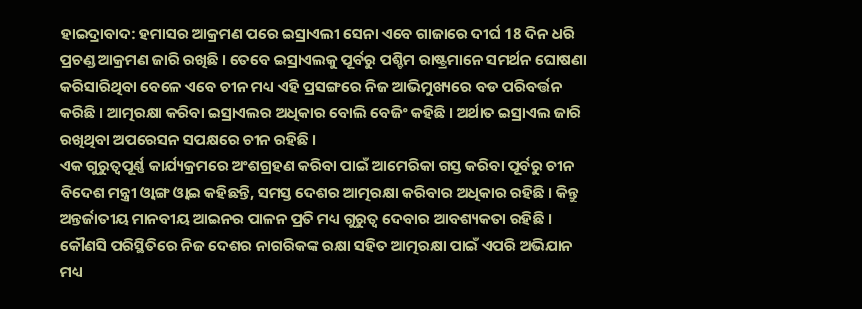ହାଇଦ୍ରାବାଦ: ହମାସର ଆକ୍ରମଣ ପରେ ଇସ୍ରାଏଲୀ ସେନା ଏବେ ଗାଜାରେ ଦୀର୍ଘ 18 ଦିନ ଧରି ପ୍ରଚଣ୍ଡ ଆକ୍ରମଣ ଜାରି ରଖିଛି । ତେବେ ଇସ୍ରାଏଲକୁ ପୂର୍ବରୁ ପଶ୍ଚିମ ରାଷ୍ଟ୍ରମାନେ ସମର୍ଥନ ଘୋଷଣା କରିସାରିଥିବା ବେଳେ ଏବେ ଚୀନ ମଧ୍ୟ ଏହି ପ୍ରସଙ୍ଗରେ ନିଜ ଆଭିମୁଖ୍ୟରେ ବଡ ପରିବର୍ତ୍ତନ କରିଛି । ଆତ୍ମରକ୍ଷା କରିବା ଇସ୍ରାଏଲର ଅଧିକାର ବୋଲି ବେଜିଂ କହିଛି । ଅର୍ଥାତ ଇସ୍ରାଏଲ ଜାରି ରଖିଥିବା ଅପରେସନ ସପକ୍ଷରେ ଚୀନ ରହିଛି ।
ଏକ ଗୁରୁତ୍ବପୂର୍ଣ୍ଣ କାର୍ଯ୍ୟକ୍ରମରେ ଅଂଶଗ୍ରହଣ କରିବା ପାଇଁ ଆମେରିକା ଗସ୍ତ କରିବା ପୂର୍ବରୁ ଚୀନ ବିଦେଶ ମନ୍ତ୍ରୀ ଓ୍ବାଙ୍ଗ ଓ୍ବାଇ କହିଛନ୍ତି, ସମସ୍ତ ଦେଶର ଆତ୍ମରକ୍ଷା କରିବାର ଅଧିକାର ରହିଛି । କିନ୍ତୁ ଅନ୍ତର୍ଜାତୀୟ ମାନବୀୟ ଆଇନର ପାଳନ ପ୍ରତି ମଧ୍ୟ ଗୁରୁତ୍ବ ଦେବାର ଆବଶ୍ୟକତା ରହିଛି । କୌଣସି ପରିସ୍ଥିତିରେ ନିଜ ଦେଶର ନାଗରିକଙ୍କ ରକ୍ଷା ସହିତ ଆତ୍ମରକ୍ଷା ପାଇଁ ଏପରି ଅଭିଯାନ ମଧ୍ୟ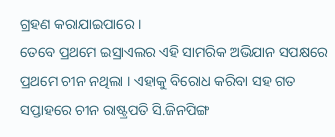ଗ୍ରହଣ କରାଯାଇପାରେ ।
ତେବେ ପ୍ରଥମେ ଇସ୍ରାଏଲର ଏହି ସାମରିକ ଅଭିଯାନ ସପକ୍ଷରେ ପ୍ରଥମେ ଚୀନ ନଥିଲା । ଏହାକୁ ବିରୋଧ କରିବା ସହ ଗତ ସପ୍ତାହରେ ଚୀନ ରାଷ୍ଟ୍ରପତି ସି.ଜିନପିଙ୍ଗ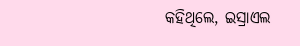କହିଥିଲେ, ଇସ୍ରାଏଲ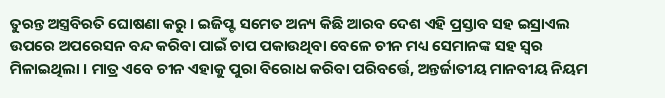ତୁରନ୍ତ ଅସ୍ତ୍ରବିରତି ଘୋଷଣା କରୁ । ଇଜିପ୍ଟ ସମେତ ଅନ୍ୟ କିଛି ଆରବ ଦେଶ ଏହି ପ୍ରସ୍ତାବ ସହ ଇସ୍ରାଏଲ ଉପରେ ଅପରେସନ ବନ୍ଦ କରିବା ପାଇଁ ଚାପ ପକାଉଥିବା ବେଳେ ଚୀନ ମଧ୍ୟ ସେମାନଙ୍କ ସହ ସ୍ବର ମିଳାଇଥିଲା । ମାତ୍ର ଏବେ ଚୀନ ଏହାକୁ ପୁରା ବିରୋଧ କରିବା ପରିବର୍ତ୍ତେ, ଅନ୍ତର୍ଜାତୀୟ ମାନବୀୟ ନିୟମ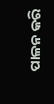ପାଳନ କରି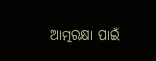ଆତ୍ମରକ୍ଷା ପାଇଁ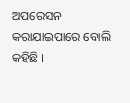ଅପରେସନ କରାଯାଇପାରେ ବୋଲି କହିଛି ।